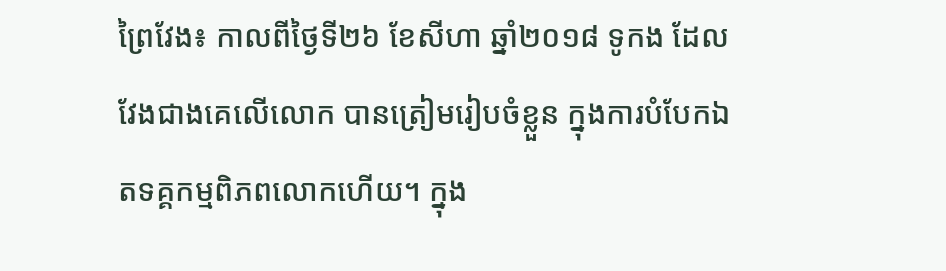ព្រៃវែង៖ កាលពីថ្ងៃទី២៦ ខែសីហា ឆ្នាំ២០១៨ ទូកង ដែលវែងជាងគេលើលោក បានត្រៀមរៀបចំខ្លួន ក្នុងការបំបែកឯតទគ្គកម្មពិភពលោកហើយ។ ក្នុង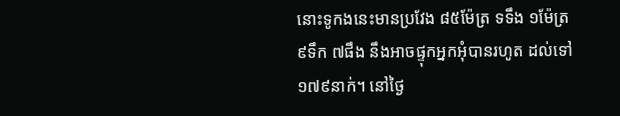នោះទូកងនេះមានប្រវែង ៨៥ម៉ែត្រ ទទឹង ១ម៉ែត្រ ៩ទឹក ៧ផឹង នឹងអាចផ្ទុកអ្នកអុំបានរហូត ដល់ទៅ ១៧៩នាក់។ នៅថ្ងៃ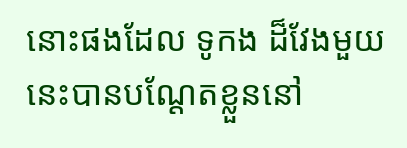នោះផងដែល ទូកង ដ៏វែងមួយនេះបានបណ្តែតខ្លួននៅ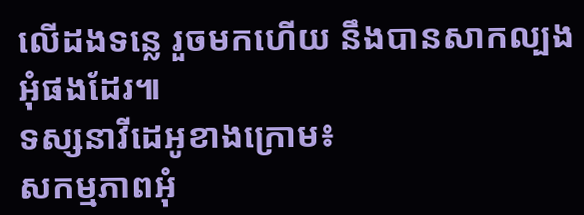លើដងទន្លេ រួចមកហើយ នឹងបានសាកល្បងអុំផងដែរ៕
ទស្សនាវីដេអូខាងក្រោម៖
សកម្មភាពអុំ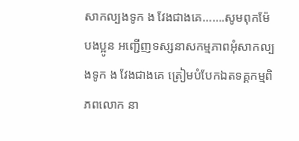សាកល្បងទូក ង វែងជាងគេ…….សូមពុកម៉ែ បងប្អូន អញ្ជើញទស្សនាសកម្មភាពអុំសាកល្បងទូក ង វែងជាងគេ ត្រៀមបំបែកឯតទគ្គកម្មពិភពលោក នា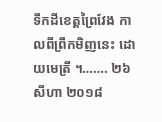ទឹកដីខេត្តព្រៃវែង កាលពីព្រឹកមិញនេះ ដោយមេត្រី ។……. ២៦ សីហា ២០១៨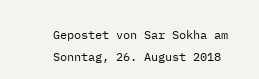Gepostet von Sar Sokha am Sonntag, 26. August 2018